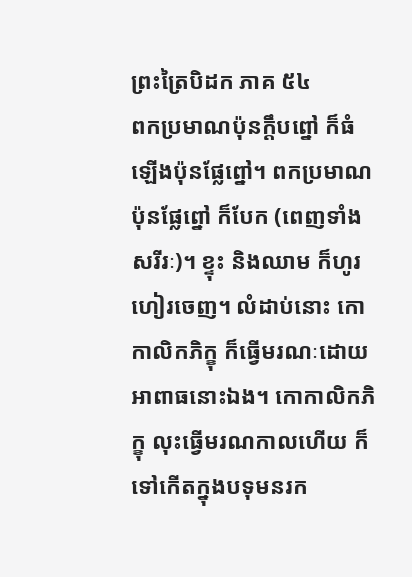ព្រះត្រៃបិដក ភាគ ៥៤
ពកប្រមាណប៉ុនក្តឹបព្នៅ ក៏ធំឡើងប៉ុនផ្លែព្នៅ។ ពកប្រមាណប៉ុនផ្លែព្នៅ ក៏បែក (ពេញទាំងសរីរៈ)។ ខ្ទុះ និងឈាម ក៏ហូរហៀរចេញ។ លំដាប់នោះ កោកាលិកភិក្ខុ ក៏ធ្វើមរណៈដោយអាពាធនោះឯង។ កោកាលិកភិក្ខុ លុះធ្វើមរណកាលហើយ ក៏ទៅកើតក្នុងបទុមនរក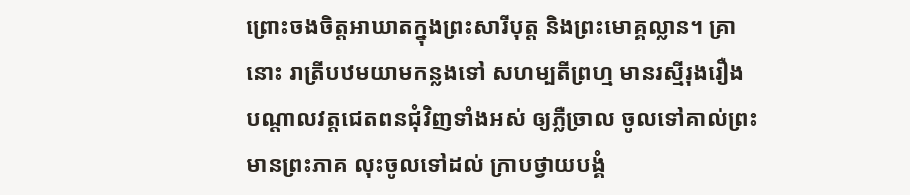ព្រោះចងចិត្តអាឃាតក្នុងព្រះសារីបុត្ត និងព្រះមោគ្គល្លាន។ គ្រានោះ រាត្រីបឋមយាមកន្លងទៅ សហម្បតីព្រហ្ម មានរស្មីរុងរឿង បណ្តាលវត្តជេតពនជុំវិញទាំងអស់ ឲ្យភ្លឺច្រាល ចូលទៅគាល់ព្រះមានព្រះភាគ លុះចូលទៅដល់ ក្រាបថ្វាយបង្គំ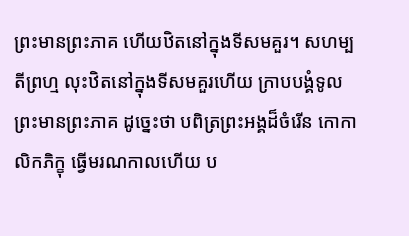ព្រះមានព្រះភាគ ហើយឋិតនៅក្នុងទីសមគួរ។ សហម្បតីព្រហ្ម លុះឋិតនៅក្នុងទីសមគួរហើយ ក្រាបបង្គំទូលព្រះមានព្រះភាគ ដូច្នេះថា បពិត្រព្រះអង្គដ៏ចំរើន កោកាលិកភិក្ខុ ធ្វើមរណកាលហើយ ប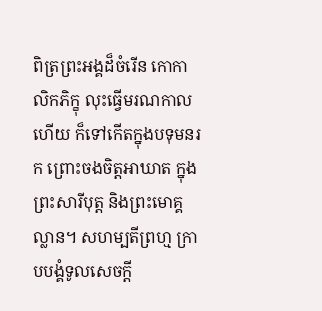ពិត្រព្រះអង្គដ៏ចំរើន កោកាលិកភិក្ខុ លុះធ្វើមរណកាលហើយ ក៏ទៅកើតក្នុងបទុមនរក ព្រោះចងចិត្តអាឃាត ក្នុងព្រះសារីបុត្ត និងព្រះមោគ្គល្លាន។ សហម្បតីព្រហ្ម ក្រាបបង្គំទូលសេចក្តី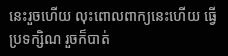នេះរួចហើយ លុះពោលពាក្យនេះហើយ ធ្វើប្រទក្សិណ រួចក៏បាត់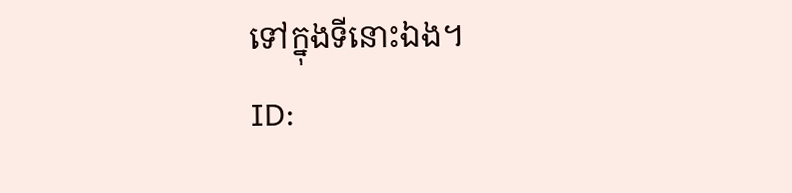ទៅក្នុងទីនោះឯង។
ID: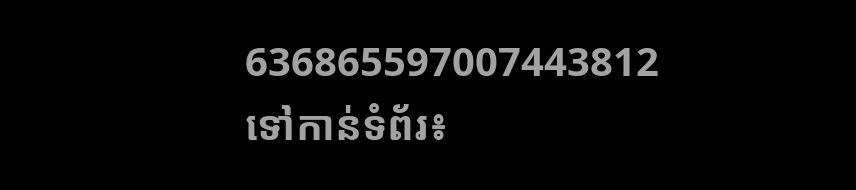636865597007443812
ទៅកាន់ទំព័រ៖